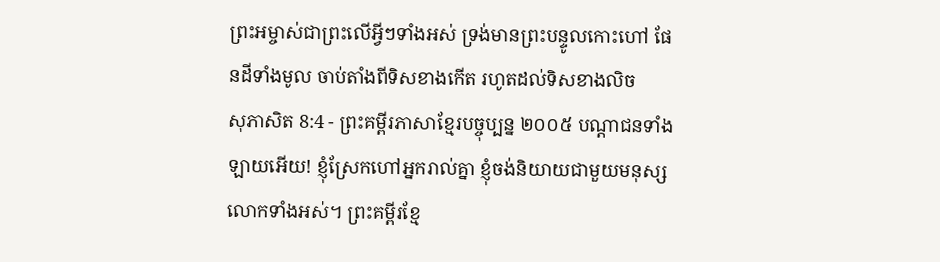ព្រះអម្ចាស់ជាព្រះលើអ្វីៗទាំងអស់ ទ្រង់មានព្រះបន្ទូលកោះហៅ ផែនដីទាំងមូល ចាប់តាំងពីទិសខាងកើត រហូតដល់ទិសខាងលិច
សុភាសិត 8:4 - ព្រះគម្ពីរភាសាខ្មែរបច្ចុប្បន្ន ២០០៥ បណ្ដាជនទាំងឡាយអើយ! ខ្ញុំស្រែកហៅអ្នករាល់គ្នា ខ្ញុំចង់និយាយជាមួយមនុស្សលោកទាំងអស់។ ព្រះគម្ពីរខ្មែ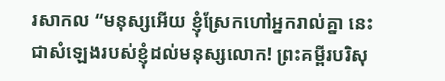រសាកល “មនុស្សអើយ ខ្ញុំស្រែកហៅអ្នករាល់គ្នា នេះជាសំឡេងរបស់ខ្ញុំដល់មនុស្សលោក! ព្រះគម្ពីរបរិសុ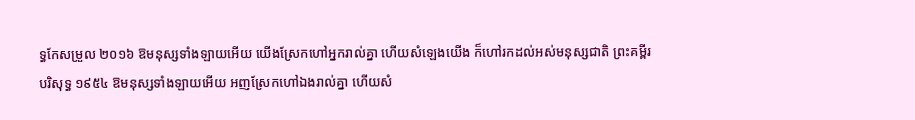ទ្ធកែសម្រួល ២០១៦ ឱមនុស្សទាំងឡាយអើយ យើងស្រែកហៅអ្នករាល់គ្នា ហើយសំឡេងយើង ក៏ហៅរកដល់អស់មនុស្សជាតិ ព្រះគម្ពីរបរិសុទ្ធ ១៩៥៤ ឱមនុស្សទាំងឡាយអើយ អញស្រែកហៅឯងរាល់គ្នា ហើយសំ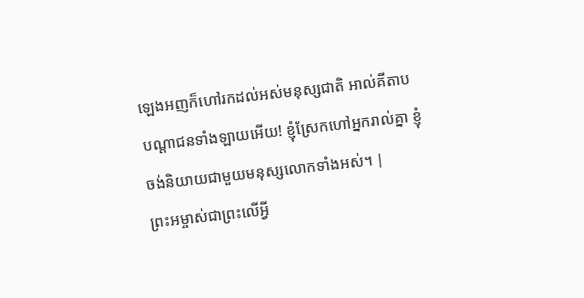ឡេងអញក៏ហៅរកដល់អស់មនុស្សជាតិ អាល់គីតាប បណ្ដាជនទាំងឡាយអើយ! ខ្ញុំស្រែកហៅអ្នករាល់គ្នា ខ្ញុំចង់និយាយជាមួយមនុស្សលោកទាំងអស់។ |
ព្រះអម្ចាស់ជាព្រះលើអ្វី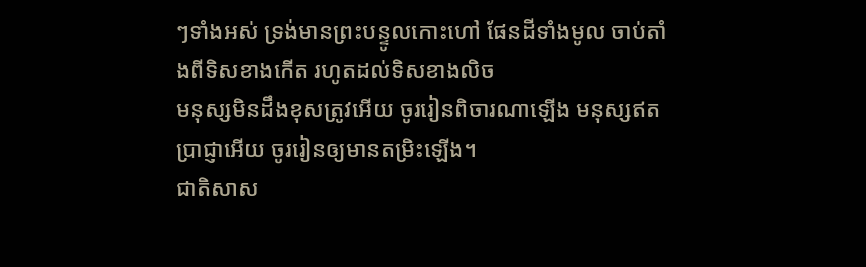ៗទាំងអស់ ទ្រង់មានព្រះបន្ទូលកោះហៅ ផែនដីទាំងមូល ចាប់តាំងពីទិសខាងកើត រហូតដល់ទិសខាងលិច
មនុស្សមិនដឹងខុសត្រូវអើយ ចូររៀនពិចារណាឡើង មនុស្សឥតប្រាជ្ញាអើយ ចូររៀនឲ្យមានតម្រិះឡើង។
ជាតិសាស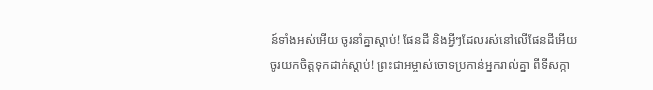ន៍ទាំងអស់អើយ ចូរនាំគ្នាស្ដាប់! ផែនដី និងអ្វីៗដែលរស់នៅលើផែនដីអើយ ចូរយកចិត្តទុកដាក់ស្ដាប់! ព្រះជាអម្ចាស់ចោទប្រកាន់អ្នករាល់គ្នា ពីទីសក្កា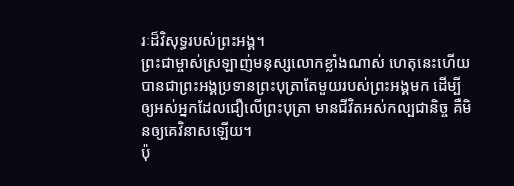រៈដ៏វិសុទ្ធរបស់ព្រះអង្គ។
ព្រះជាម្ចាស់ស្រឡាញ់មនុស្សលោកខ្លាំងណាស់ ហេតុនេះហើយបានជាព្រះអង្គប្រទានព្រះបុត្រាតែមួយរបស់ព្រះអង្គមក ដើម្បីឲ្យអស់អ្នកដែលជឿលើព្រះបុត្រា មានជីវិតអស់កល្បជានិច្ច គឺមិនឲ្យគេវិនាសឡើយ។
ប៉ុ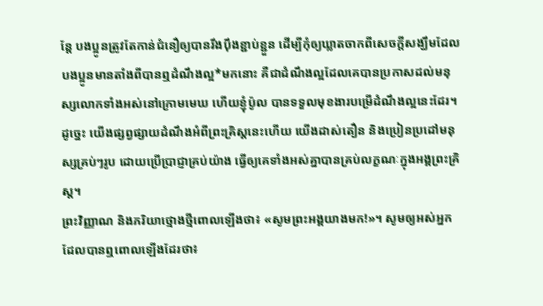ន្តែ បងប្អូនត្រូវតែកាន់ជំនឿឲ្យបានរឹងប៉ឹងខ្ជាប់ខ្ជួន ដើម្បីកុំឲ្យឃ្លាតចាកពីសេចក្ដីសង្ឃឹមដែលបងប្អូនមានតាំងពីបានឮដំណឹងល្អ*មកនោះ គឺជាដំណឹងល្អដែលគេបានប្រកាសដល់មនុស្សលោកទាំងអស់នៅក្រោមមេឃ ហើយខ្ញុំប៉ូល បានទទួលមុខងារបម្រើដំណឹងល្អនេះដែរ។
ដូច្នេះ យើងផ្សព្វផ្សាយដំណឹងអំពីព្រះគ្រិស្តនេះហើយ យើងដាស់តឿន និងប្រៀនប្រដៅមនុស្សគ្រប់ៗរូប ដោយប្រើប្រាជ្ញាគ្រប់យ៉ាង ធ្វើឲ្យគេទាំងអស់គ្នាបានគ្រប់លក្ខណៈក្នុងអង្គព្រះគ្រិស្ត។
ព្រះវិញ្ញាណ និងភរិយាថ្មោងថ្មីពោលឡើងថា៖ «សូមព្រះអង្គយាងមក!»។ សូមឲ្យអស់អ្នកដែលបានឮពោលឡើងដែរថា៖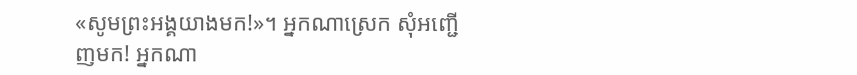«សូមព្រះអង្គយាងមក!»។ អ្នកណាស្រេក សុំអញ្ជើញមក! អ្នកណា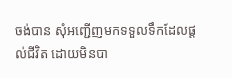ចង់បាន សុំអញ្ជើញមកទទួលទឹកដែលផ្ដល់ជីវិត ដោយមិនបា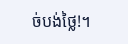ច់បង់ថ្លៃ!។